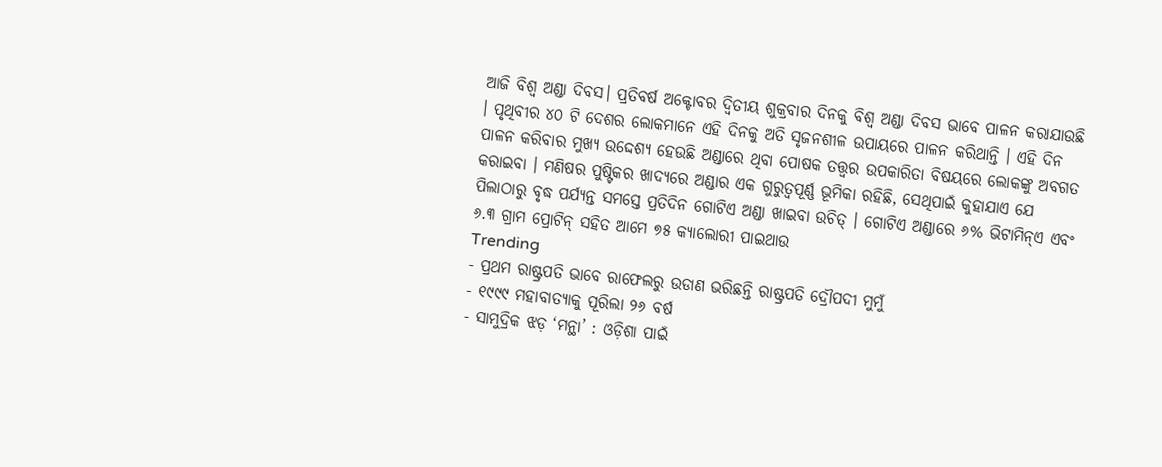ଆଜି ବିଶ୍ୱ ଅଣ୍ଡା ଦିବସ। ପ୍ରତିବର୍ଷ ଅକ୍ଟୋବର ଦ୍ୱିତୀୟ ଶୁକ୍ରବାର ଦିନକୁ ବିଶ୍ୱ ଅଣ୍ଡା ଦିବସ ଭାବେ ପାଳନ କରାଯାଉଛି । ପୃଥିବୀର ୪୦ ଟି ଦେଶର ଲୋକମାନେ ଏହି ଦିନକୁ ଅତି ସୃଜନଶୀଳ ଉପାୟରେ ପାଳନ କରିଥାନ୍ତି । ଏହି ଦିନ ପାଳନ କରିବାର ମୁଖ୍ୟ ଉଦ୍ଦେଶ୍ୟ ହେଉଛି ଅଣ୍ଡାରେ ଥିବା ପୋଷକ ତତ୍ତ୍ୱର ଉପକାରିତା ବିଷୟରେ ଲୋକଙ୍କୁ ଅବଗତ କରାଇବା । ମଣିଷର ପୁଷ୍ଟିକର ଖାଦ୍ୟରେ ଅଣ୍ଡାର ଏକ ଗୁରୁତ୍ୱପୂର୍ଣ୍ଣ ଭୂମିକା ରହିଛି, ସେଥିପାଇଁ କୁହାଯାଏ ଯେ ପିଲାଠାରୁ ବୃଦ୍ଧ ପର୍ଯ୍ୟନ୍ତ ସମସ୍ତେ ପ୍ରତିଦିନ ଗୋଟିଏ ଅଣ୍ଡା ଖାଇବା ଉଚିତ୍ । ଗୋଟିଏ ଅଣ୍ଡାରେ ୬% ଭିଟାମିନ୍ଏ ଏବଂ ୬.୩ ଗ୍ରାମ ପ୍ରୋଟିନ୍ ସହିତ ଆମେ ୭୫ କ୍ୟାଲୋରୀ ପାଇଥାଉ
Trending
- ପ୍ରଥମ ରାଷ୍ଟ୍ରପତି ଭାବେ ରାଫେଲରୁ ଉଡାଣ ଭରିଛନ୍ତି ରାଷ୍ଟ୍ରପତି ଦ୍ରୌପଦୀ ମୁମୁଁ
- ୧୯୯୯ ମହାବାତ୍ୟାକୁ ପୂରିଲା ୨୬ ବର୍ଷ
- ସାମୁଦ୍ରିକ ଝଡ଼ ‘ମନ୍ଥା’ : ଓଡ଼ିଶା ପାଇଁ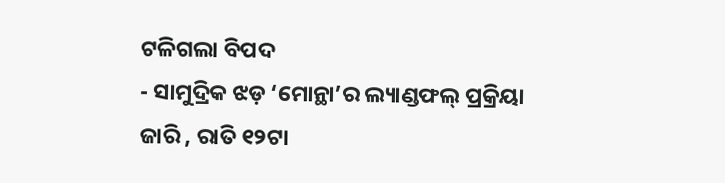ଟଳିଗଲା ବିପଦ
- ସାମୁଦ୍ରିକ ଝଡ଼ ‘ମୋନ୍ଥା’ର ଲ୍ୟାଣ୍ଡଫଲ୍ ପ୍ରକ୍ରିୟା ଜାରି , ରାତି ୧୨ଟା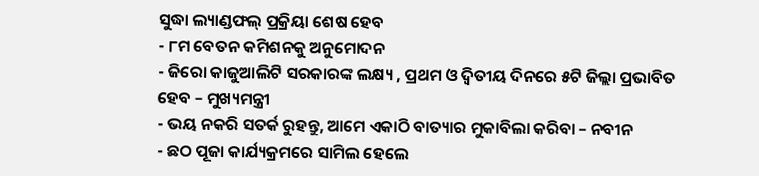ସୁଦ୍ଧା ଲ୍ୟାଣ୍ଡଫଲ୍ ପ୍ରକ୍ରିୟା ଶେଷ ହେବ
- ୮ମ ବେତନ କମିଶନକୁ ଅନୁମୋଦନ
- ଜିରୋ କାଜୁଆଲିଟି ସରକାରଙ୍କ ଲକ୍ଷ୍ୟ , ପ୍ରଥମ ଓ ଦ୍ୱିତୀୟ ଦିନରେ ୫ଟି ଜିଲ୍ଲା ପ୍ରଭାବିତ ହେବ – ମୁଖ୍ୟମନ୍ତ୍ରୀ
- ଭୟ ନକରି ସତର୍କ ରୁହନ୍ତୁ, ଆମେ ଏକାଠି ବାତ୍ୟାର ମୁକାବିଲା କରିବା – ନବୀନ
- ଛଠ ପୂଜା କାର୍ଯ୍ୟକ୍ରମରେ ସାମିଲ ହେଲେ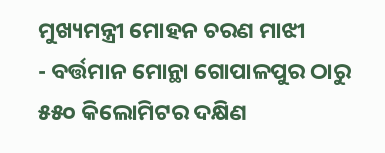ମୁଖ୍ୟମନ୍ତ୍ରୀ ମୋହନ ଚରଣ ମାଝୀ
- ବର୍ତ୍ତମାନ ମୋନ୍ଥା ଗୋପାଳପୁର ଠାରୁ ୫୫୦ କିଲୋମିଟର ଦକ୍ଷିଣ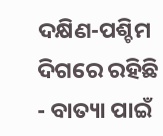ଦକ୍ଷିଣ-ପଶ୍ଚିମ ଦିଗରେ ରହିଛି
- ବାତ୍ୟା ପାଇଁ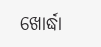ଖୋର୍ଦ୍ଧା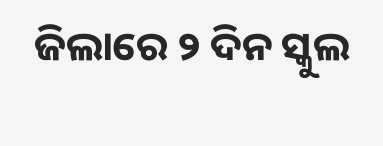ଜିଲାରେ ୨ ଦିନ ସ୍କୁଲ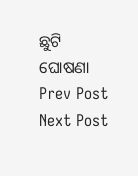ଛୁଟି ଘୋଷଣା
Prev Post
Next Post